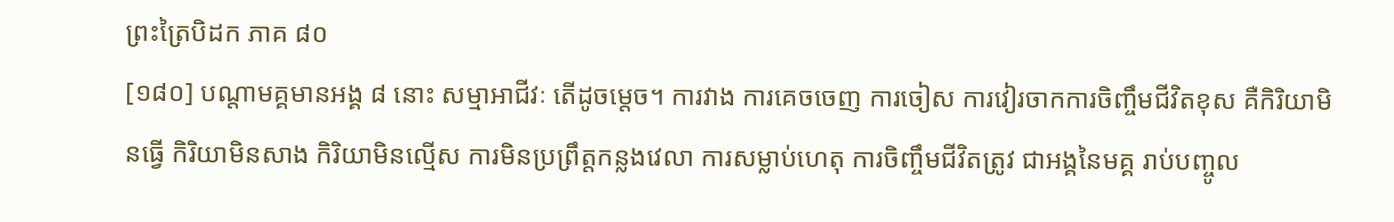ព្រះត្រៃបិដក ភាគ ៨០
[១៨០] បណ្តាមគ្គមានអង្គ ៨ នោះ សម្មាអាជីវៈ តើដូចម្តេច។ ការវាង ការគេចចេញ ការចៀស ការវៀរចាកការចិញ្ចឹមជីវិតខុស គឺកិរិយាមិនធើ្វ កិរិយាមិនសាង កិរិយាមិនល្មើស ការមិនប្រព្រឹត្តកន្លងវេលា ការសម្លាប់ហេតុ ការចិញ្ចឹមជីវិតត្រូវ ជាអង្គនៃមគ្គ រាប់បញ្ចូល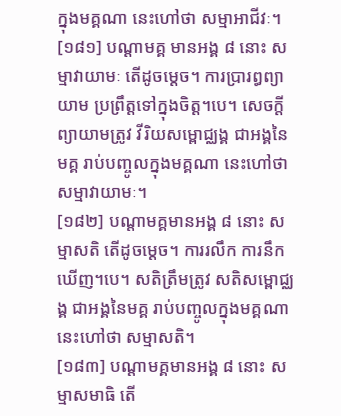ក្នុងមគ្គណា នេះហៅថា សម្មាអាជីវៈ។
[១៨១] បណ្តាមគ្គ មានអង្គ ៨ នោះ សម្មាវាយាមៈ តើដូចម្តេច។ ការប្រារព្ធព្យាយាម ប្រព្រឹត្តទៅក្នុងចិត្ត។បេ។ សេចក្តីព្យាយាមត្រូវ វីរិយសម្ពោជ្ឈង្គ ជាអង្គនៃមគ្គ រាប់បញ្ចូលក្នុងមគ្គណា នេះហៅថា សម្មាវាយាមៈ។
[១៨២] បណ្តាមគ្គមានអង្គ ៨ នោះ សម្មាសតិ តើដូចម្តេច។ ការរលឹក ការនឹកឃើញ។បេ។ សតិត្រឹមត្រូវ សតិសម្ពោជ្ឈង្គ ជាអង្គនៃមគ្គ រាប់បញ្ចូលក្នុងមគ្គណា នេះហៅថា សម្មាសតិ។
[១៨៣] បណ្តាមគ្គមានអង្គ ៨ នោះ សម្មាសមាធិ តើ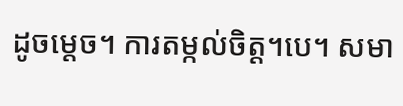ដូចម្តេច។ ការតម្កល់ចិត្ត។បេ។ សមា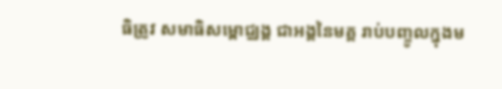ធិត្រូវ សមាធិសម្ពោជ្ឈង្គ ជាអង្គនៃមគ្គ រាប់បញ្ចូលក្នុងម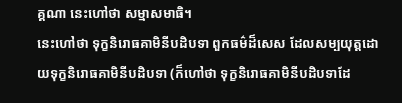គ្គណា នេះហៅថា សម្មាសមាធិ។
នេះហៅថា ទុក្ខនិរោធគាមិនីបដិបទា ពួកធម៌ដ៏សេស ដែលសម្បយុត្តដោយទុក្ខនិរោធគាមិនីបដិបទា (ក៏ហៅថា ទុក្ខនិរោធគាមិនីបដិបទាដែ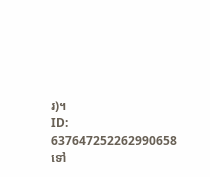រ)។
ID: 637647252262990658
ទៅ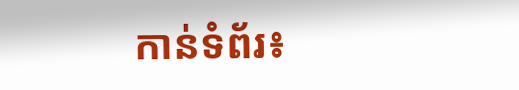កាន់ទំព័រ៖